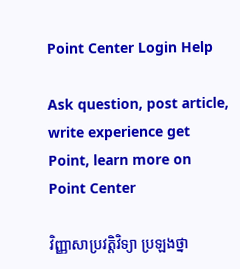Point Center Login Help

Ask question, post article, write experience get Point, learn more on Point Center

វិញ្ញាសាប្រវត្តិវិទ្យា ប្រឡងថ្នា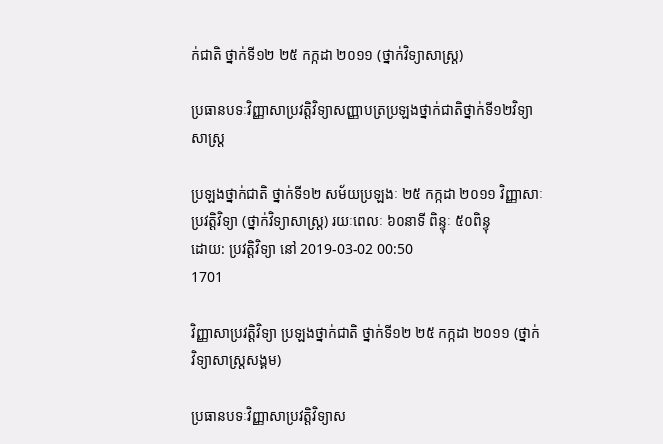ក់ជាតិ ថ្នាក់ទី១២ ២៥ កក្កដា ២០១១ (ថ្នាក់វិទ្យាសាស្ត្រ)

ប្រធានបទៈវិញ្ញាសាប្រវត្តិវិទ្យាសញ្ញាបត្រប្រឡងថ្នាក់ជាតិថ្នាក់ទី១២វិទ្យាសាស្ត្រ

ប្រឡងថ្នាក់ជាតិ ថ្នាក់ទី១២ សម័យប្រឡងៈ ២៥ កក្កដា ២០១១ វិញ្ញាសាៈ ប្រវត្តិវិទ្យា (ថ្នាក់វិទ្យាសាស្ត្រ) រយៈពេលៈ ៦០នាទី ពិន្ទុៈ ៥០ពិន្ទុ
ដោយ: ប្រវត្តិវិទ្យា នៅ 2019-03-02 00:50
1701

វិញ្ញាសាប្រវត្តិវិទ្យា ប្រឡងថ្នាក់ជាតិ ថ្នាក់ទី១២ ២៥ កក្កដា ២០១១ (ថ្នាក់វិទ្យាសាស្ត្រសង្គម)

ប្រធានបទៈវិញ្ញាសាប្រវត្តិវិទ្យាស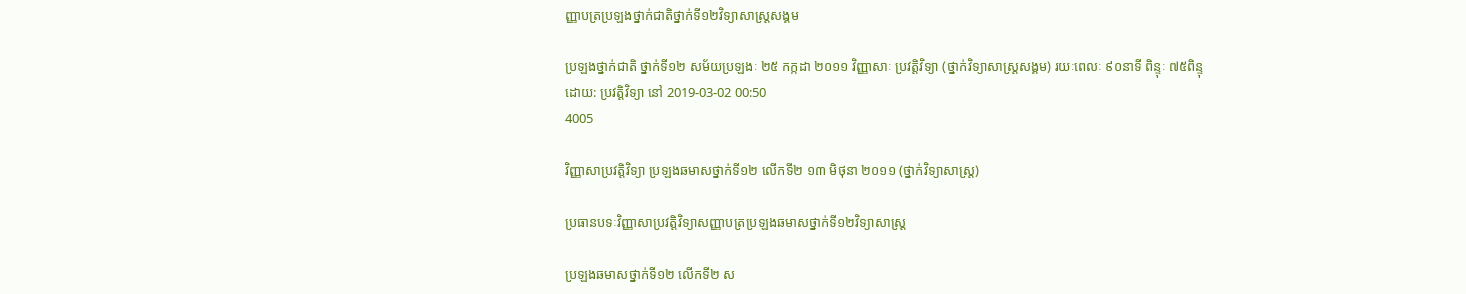ញ្ញាបត្រប្រឡងថ្នាក់ជាតិថ្នាក់ទី១២វិទ្យាសាស្ត្រសង្គម

ប្រឡងថ្នាក់ជាតិ ថ្នាក់ទី១២ សម័យប្រឡងៈ ២៥ កក្កដា ២០១១ វិញ្ញាសាៈ ប្រវត្តិវិទ្យា (ថ្នាក់វិទ្យាសាស្ត្រសង្គម) រយៈពេលៈ ៩០នាទី ពិន្ទុៈ ៧៥ពិន្ទុ
ដោយ: ប្រវត្តិវិទ្យា នៅ 2019-03-02 00:50
4005

វិញ្ញាសាប្រវត្តិវិទ្យា ប្រឡងឆមាសថ្នាក់ទី១២ លើកទី២ ១៣ មិថុនា ២០១១ (ថ្នាក់វិទ្យាសាស្ត្រ)

ប្រធានបទៈវិញ្ញាសាប្រវត្តិវិទ្យាសញ្ញាបត្រប្រឡងឆមាសថ្នាក់ទី១២វិទ្យាសាស្ត្រ

ប្រឡងឆមាសថ្នាក់ទី១២ លើកទី២ ស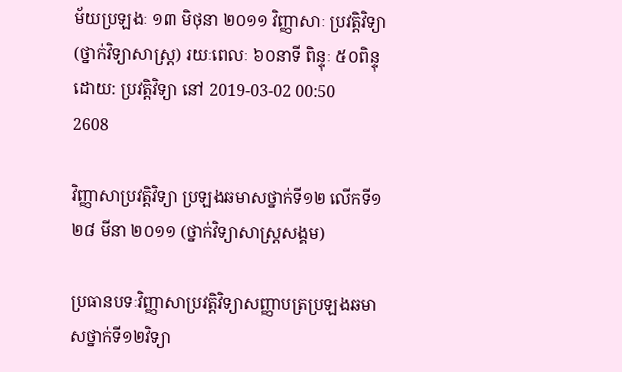ម័យប្រឡងៈ ១៣ មិថុនា ២០១១ វិញ្ញាសាៈ ប្រវត្តិវិទ្យា (ថ្នាក់វិទ្យាសាស្ត្រ) រយៈពេលៈ ៦០នាទី ពិន្ទុៈ ៥០ពិន្ទុ
ដោយ: ប្រវត្តិវិទ្យា នៅ 2019-03-02 00:50
2608

វិញ្ញាសាប្រវត្តិវិទ្យា ប្រឡងឆមាសថ្នាក់ទី១២ លើកទី១ ២៨ មីនា ២០១១ (ថ្នាក់វិទ្យាសាស្ត្រសង្គម)

ប្រធានបទៈវិញ្ញាសាប្រវត្តិវិទ្យាសញ្ញាបត្រប្រឡងឆមាសថ្នាក់ទី១២វិទ្យា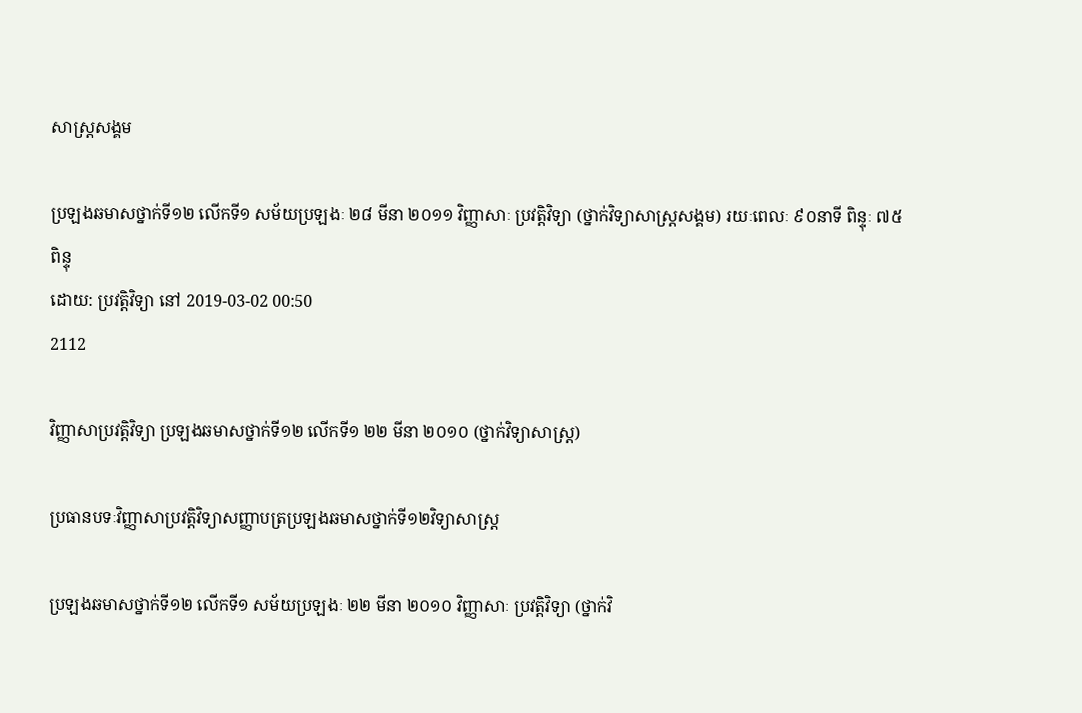សាស្ត្រសង្គម

ប្រឡងឆមាសថ្នាក់ទី១២ លើកទី១ សម័យប្រឡងៈ ២៨ មីនា ២០១១ វិញ្ញាសាៈ ប្រវត្តិវិទ្យា (ថ្នាក់វិទ្យាសាស្ត្រសង្គម) រយៈពេលៈ ៩០នាទី ពិន្ទុៈ ៧៥ពិន្ទុ
ដោយ: ប្រវត្តិវិទ្យា នៅ 2019-03-02 00:50
2112

វិញ្ញាសាប្រវត្តិវិទ្យា ប្រឡងឆមាសថ្នាក់ទី១២ លើកទី១ ២២ មីនា ២០១០ (ថ្នាក់វិទ្យាសាស្ត្រ)

ប្រធានបទៈវិញ្ញាសាប្រវត្តិវិទ្យាសញ្ញាបត្រប្រឡងឆមាសថ្នាក់ទី១២វិទ្យាសាស្ត្រ

ប្រឡងឆមាសថ្នាក់ទី១២ លើកទី១ សម័យប្រឡងៈ ២២ មីនា ២០១០ វិញ្ញាសាៈ ប្រវត្តិវិទ្យា (ថ្នាក់វិ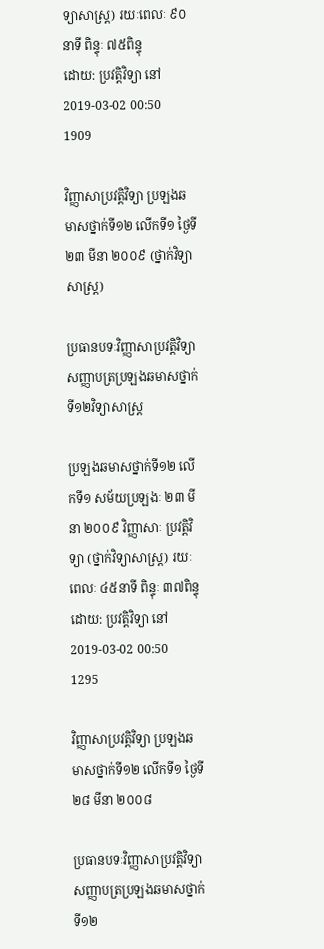ទ្យាសាស្ត្រ) រយៈពេលៈ ៩០នាទី ពិន្ទុៈ ៧៥ពិន្ទុ
ដោយ: ប្រវត្តិវិទ្យា នៅ 2019-03-02 00:50
1909

វិញ្ញាសាប្រវត្តិវិទ្យា ប្រឡងឆមាសថ្នាក់ទី១២ លើកទី១ ថ្ងៃទី២៣ មីនា ២០០៩ (ថ្នាក់វិទ្យាសាស្ត្រ)

ប្រធានបទៈវិញ្ញាសាប្រវត្តិវិទ្យាសញ្ញាបត្រប្រឡងឆមាសថ្នាក់ទី១២វិទ្យាសាស្ត្រ

ប្រឡងឆមាសថ្នាក់ទី១២ លើកទី១ សម័យប្រឡងៈ ២៣ មីនា ២០០៩ វិញ្ញាសាៈ ប្រវត្តិវិទ្យា (ថ្នាក់វិទ្យាសាស្ត្រ) រយៈពេលៈ ៤៥នាទី ពិន្ទុៈ ៣៧ពិន្ទុ
ដោយ: ប្រវត្តិវិទ្យា នៅ 2019-03-02 00:50
1295

វិញ្ញាសាប្រវត្តិវិទ្យា ប្រឡងឆមាសថ្នាក់ទី១២ លើកទី១ ថ្ងៃទី២៨ មីនា ២០០៨

ប្រធានបទៈវិញ្ញាសាប្រវត្តិវិទ្យាសញ្ញាបត្រប្រឡងឆមាសថ្នាក់ទី១២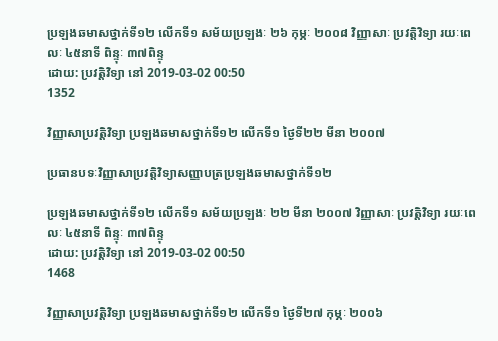ប្រឡងឆមាសថ្នាក់ទី១២ លើកទី១ សម័យប្រឡងៈ ២៦ កុម្ភៈ ២០០៨ វិញ្ញាសាៈ ប្រវត្តិវិទ្យា រយៈពេលៈ ៤៥នាទី ពិន្ទុៈ ៣៧ពិន្ទុ
ដោយ: ប្រវត្តិវិទ្យា នៅ 2019-03-02 00:50
1352

វិញ្ញាសាប្រវត្តិវិទ្យា ប្រឡងឆមាសថ្នាក់ទី១២ លើកទី១ ថ្ងៃទី២២ មីនា ២០០៧

ប្រធានបទៈវិញ្ញាសាប្រវត្តិវិទ្យាសញ្ញាបត្រប្រឡងឆមាសថ្នាក់ទី១២

ប្រឡងឆមាសថ្នាក់ទី១២ លើកទី១ សម័យប្រឡងៈ ២២ មីនា ២០០៧ វិញ្ញាសាៈ ប្រវត្តិវិទ្យា រយៈពេលៈ ៤៥នាទី ពិន្ទុៈ ៣៧ពិន្ទុ
ដោយ: ប្រវត្តិវិទ្យា នៅ 2019-03-02 00:50
1468

វិញ្ញាសាប្រវត្តិវិទ្យា ប្រឡងឆមាសថ្នាក់ទី១២ លើកទី១ ថ្ងៃទី២៧ កុម្ភៈ ២០០៦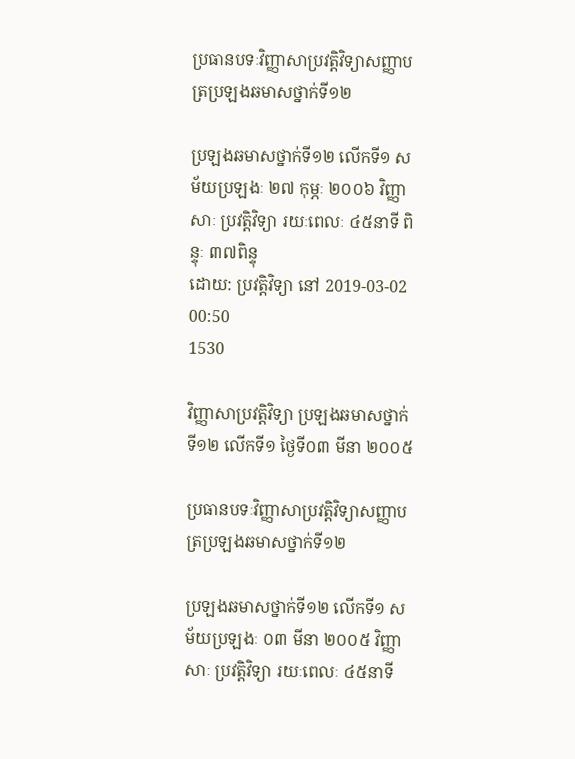ប្រធានបទៈវិញ្ញាសាប្រវត្តិវិទ្យាសញ្ញាបត្រប្រឡងឆមាសថ្នាក់ទី១២

ប្រឡងឆមាសថ្នាក់ទី១២ លើកទី១ សម័យប្រឡងៈ ២៧ កុម្ភៈ ២០០៦ វិញ្ញាសាៈ ប្រវត្តិវិទ្យា រយៈពេលៈ ៤៥នាទី ពិន្ទុៈ ៣៧ពិន្ទុ
ដោយ: ប្រវត្តិវិទ្យា នៅ 2019-03-02 00:50
1530

វិញ្ញាសាប្រវត្តិវិទ្យា ប្រឡងឆមាសថ្នាក់ទី១២ លើកទី១ ថ្ងៃទី០៣ មីនា ២០០៥

ប្រធានបទៈវិញ្ញាសាប្រវត្តិវិទ្យាសញ្ញាបត្រប្រឡងឆមាសថ្នាក់ទី១២

ប្រឡងឆមាសថ្នាក់ទី១២ លើកទី១ សម័យប្រឡងៈ ០៣ មីនា ២០០៥ វិញ្ញាសាៈ ប្រវត្តិវិទ្យា រយៈពេលៈ ៤៥នាទី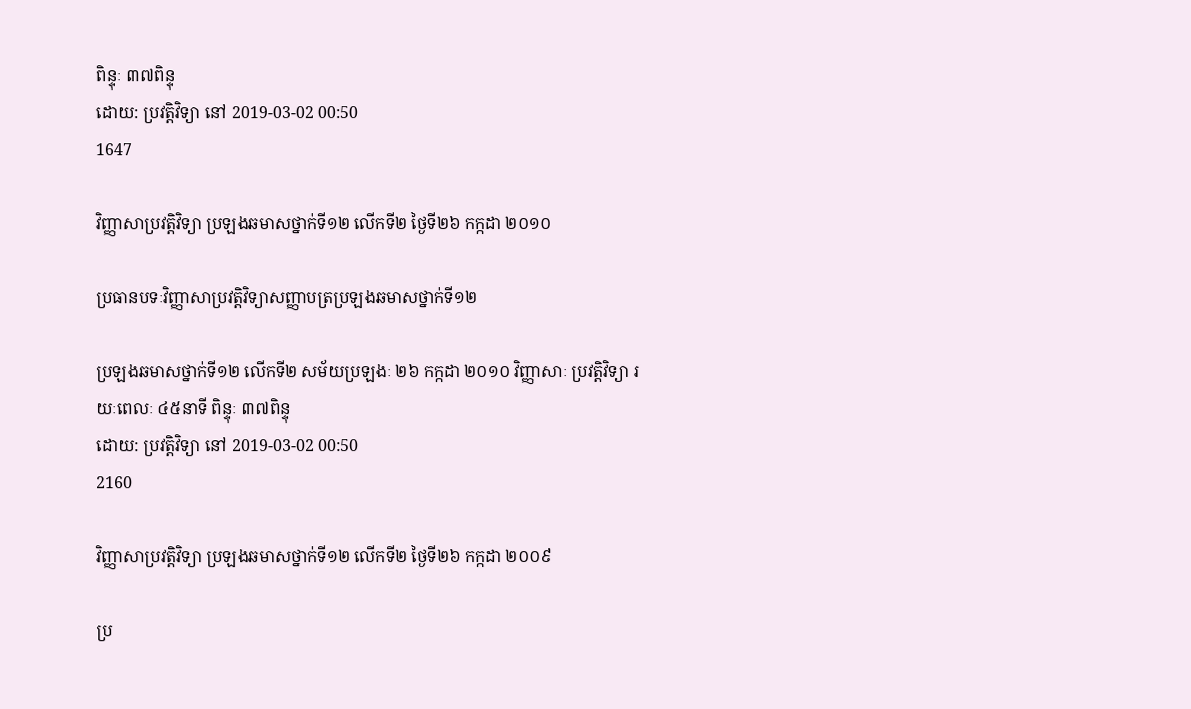ពិន្ទុៈ ៣៧ពិន្ទុ
ដោយ: ប្រវត្តិវិទ្យា នៅ 2019-03-02 00:50
1647

វិញ្ញាសាប្រវត្តិវិទ្យា ប្រឡងឆមាសថ្នាក់ទី១២ លើកទី២ ថ្ងៃទី២៦ កក្កដា ២០១០

ប្រធានបទៈវិញ្ញាសាប្រវត្តិវិទ្យាសញ្ញាបត្រប្រឡងឆមាសថ្នាក់ទី១២

ប្រឡងឆមាសថ្នាក់ទី១២ លើកទី២ សម័យប្រឡងៈ ២៦ កក្កដា ២០១០ វិញ្ញាសាៈ ប្រវត្តិវិទ្យា រយៈពេលៈ ៤៥នាទី ពិន្ទុៈ ៣៧ពិន្ទុ
ដោយ: ប្រវត្តិវិទ្យា នៅ 2019-03-02 00:50
2160

វិញ្ញាសាប្រវត្តិវិទ្យា ប្រឡងឆមាសថ្នាក់ទី១២ លើកទី២ ថ្ងៃទី២៦ កក្កដា ២០០៩

ប្រ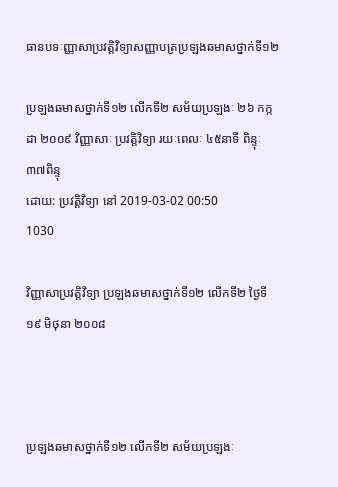ធានបទៈញ្ញាសាប្រវត្តិវិទ្យាសញ្ញាបត្រប្រឡងឆមាសថ្នាក់ទី១២

ប្រឡងឆមាសថ្នាក់ទី១២ លើកទី២ សម័យប្រឡងៈ ២៦ កក្កដា ២០០៩ វិញ្ញាសាៈ ប្រវត្តិវិទ្យា រយៈពេលៈ ៤៥នាទី ពិន្ទុៈ ៣៧ពិន្ទុ
ដោយ: ប្រវត្តិវិទ្យា នៅ 2019-03-02 00:50
1030

វិញ្ញាសាប្រវត្តិវិទ្យា ប្រឡងឆមាសថ្នាក់ទី១២ លើកទី២ ថ្ងៃទី១៩ មិថុនា ២០០៨



ប្រឡងឆមាសថ្នាក់ទី១២ លើកទី២ សម័យប្រឡងៈ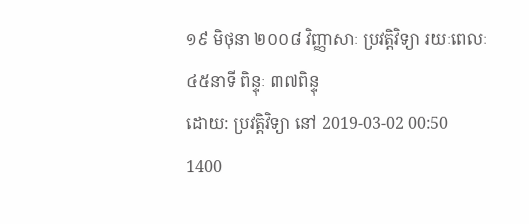១៩ មិថុនា ២០០៨ វិញ្ញាសាៈ ប្រវត្តិវិទ្យា រយៈពេលៈ ៤៥នាទី ពិន្ទុៈ ៣៧ពិន្ទុ
ដោយ: ប្រវត្តិវិទ្យា នៅ 2019-03-02 00:50
1400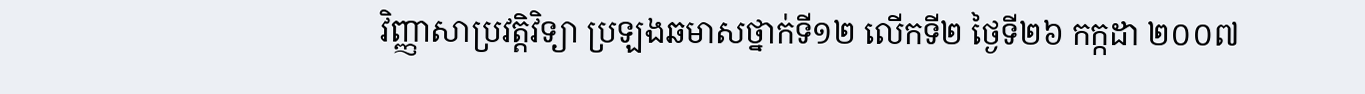វិញ្ញាសាប្រវត្តិវិទ្យា ប្រឡងឆមាសថ្នាក់ទី១២ លើកទី២ ថ្ងៃទី២៦ កក្កដា ២០០៧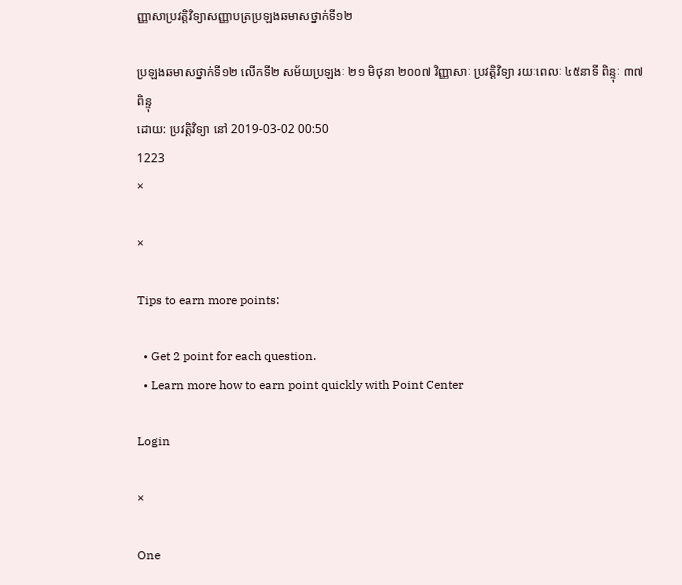ញ្ញាសាប្រវត្តិវិទ្យាសញ្ញាបត្រប្រឡងឆមាសថ្នាក់ទី១២

ប្រឡងឆមាសថ្នាក់ទី១២ លើកទី២ សម័យប្រឡងៈ ២១ មិថុនា ២០០៧ វិញ្ញាសាៈ ប្រវត្តិវិទ្យា រយៈពេលៈ ៤៥នាទី ពិន្ទុៈ ៣៧ពិន្ទុ
ដោយ: ប្រវត្តិវិទ្យា នៅ 2019-03-02 00:50
1223
×

×

Tips to earn more points:

  • Get 2 point for each question.
  • Learn more how to earn point quickly with Point Center

Login

×

One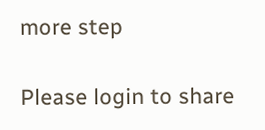more step

Please login to share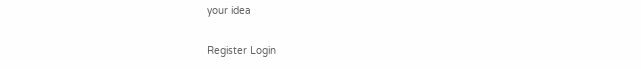your idea

Register Login